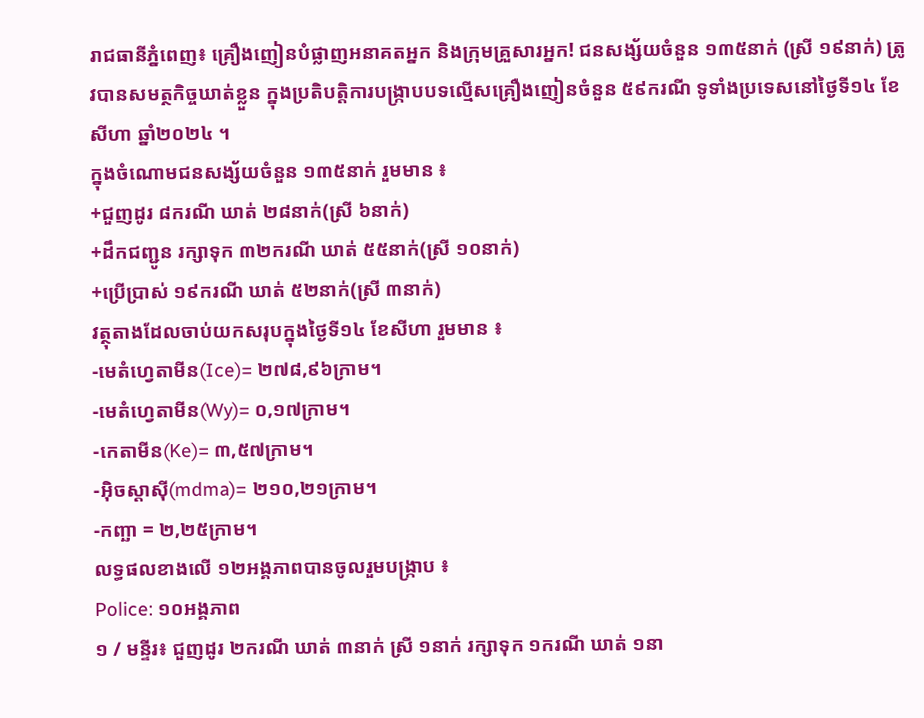រាជធានីភ្នំពេញ៖ គ្រឿងញៀនបំផ្លាញអនាគតអ្នក និងក្រុមគ្រួសារអ្នក! ជនសង្ស័យចំនួន ១៣៥នាក់ (ស្រី ១៩នាក់) ត្រូវបានសមត្ថកិច្ចឃាត់ខ្លួន ក្នុងប្រតិបត្តិការបង្ក្រាបបទល្មើសគ្រឿងញៀនចំនួន ៥៩ករណី ទូទាំងប្រទេសនៅថ្ងៃទី១៤ ខែសីហា ឆ្នាំ២០២៤ ។
ក្នុងចំណោមជនសង្ស័យចំនួន ១៣៥នាក់ រួមមាន ៖
+ជួញដូរ ៨ករណី ឃាត់ ២៨នាក់(ស្រី ៦នាក់)
+ដឹកជញ្ជូន រក្សាទុក ៣២ករណី ឃាត់ ៥៥នាក់(ស្រី ១០នាក់)
+ប្រើប្រាស់ ១៩ករណី ឃាត់ ៥២នាក់(ស្រី ៣នាក់)
វត្ថុតាងដែលចាប់យកសរុបក្នុងថ្ងៃទី១៤ ខែសីហា រួមមាន ៖
-មេតំហ្វេតាមីន(Ice)= ២៧៨,៩៦ក្រាម។
-មេតំហ្វេតាមីន(Wy)= ០,១៧ក្រាម។
-កេតាមីន(Ke)= ៣,៥៧ក្រាម។
-អុិចស្តាសុី(mdma)= ២១០,២១ក្រាម។
-កញ្ឆា = ២,២៥ក្រាម។
លទ្ធផលខាងលើ ១២អង្គភាពបានចូលរួមបង្ក្រាប ៖
Police: ១០អង្គភាព
១ / មន្ទីរ៖ ជួញដូរ ២ករណី ឃាត់ ៣នាក់ ស្រី ១នាក់ រក្សាទុក ១ករណី ឃាត់ ១នា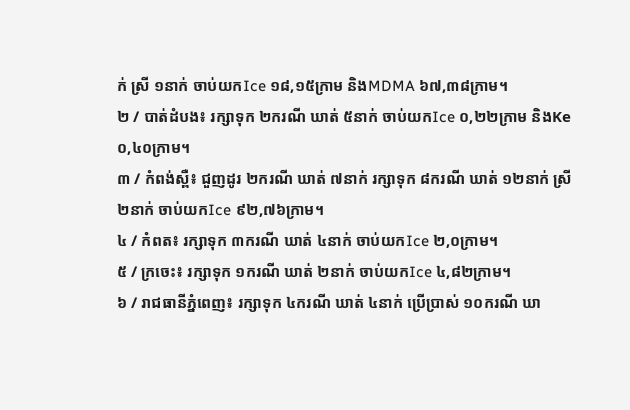ក់ ស្រី ១នាក់ ចាប់យកIce ១៨,១៥ក្រាម និងMDMA ៦៧,៣៨ក្រាម។
២ / បាត់ដំបង៖ រក្សាទុក ២ករណី ឃាត់ ៥នាក់ ចាប់យកIce ០,២២ក្រាម និងKe ០,៤០ក្រាម។
៣ / កំពង់ស្ពឺ៖ ជួញដូរ ២ករណី ឃាត់ ៧នាក់ រក្សាទុក ៨ករណី ឃាត់ ១២នាក់ ស្រី ២នាក់ ចាប់យកIce ៩២,៧៦ក្រាម។
៤ / កំពត៖ រក្សាទុក ៣ករណី ឃាត់ ៤នាក់ ចាប់យកIce ២,០ក្រាម។
៥ / ក្រចេះ៖ រក្សាទុក ១ករណី ឃាត់ ២នាក់ ចាប់យកIce ៤,៨២ក្រាម។
៦ / រាជធានីភ្នំពេញ៖ រក្សាទុក ៤ករណី ឃាត់ ៤នាក់ ប្រើប្រាស់ ១០ករណី ឃា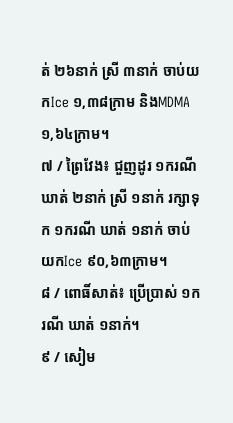ត់ ២៦នាក់ ស្រី ៣នាក់ ចាប់យកIce ១,៣៨ក្រាម និងMDMA ១,៦៤ក្រាម។
៧ / ព្រៃវែង៖ ជួញដូរ ១ករណី ឃាត់ ២នាក់ ស្រី ១នាក់ រក្សាទុក ១ករណី ឃាត់ ១នាក់ ចាប់យកIce ៩០,៦៣ក្រាម។
៨ / ពោធិ៍សាត់៖ ប្រើប្រាស់ ១ករណី ឃាត់ ១នាក់។
៩ / សៀម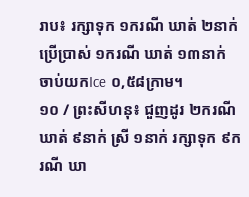រាប៖ រក្សាទុក ១ករណី ឃាត់ ២នាក់ ប្រើប្រាស់ ១ករណី ឃាត់ ១៣នាក់ ចាប់យកIce ០,៥៨ក្រាម។
១០ / ព្រះសីហនុ៖ ជួញដូរ ២ករណី ឃាត់ ៩នាក់ ស្រី ១នាក់ រក្សាទុក ៩ករណី ឃា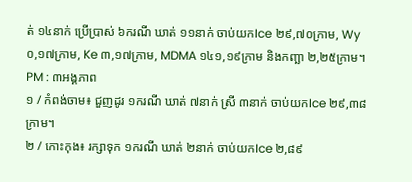ត់ ១៤នាក់ ប្រើប្រាស់ ៦ករណី ឃាត់ ១១នាក់ ចាប់យកIce ២៩,៧០ក្រាម, Wy ០,១៧ក្រាម, Ke ៣,១៧ក្រាម, MDMA ១៤១,១៩ក្រាម និងកញ្ឆា ២,២៥ក្រាម។ PM : ៣អង្គភាព
១ / កំពង់ចាម៖ ជួញដូរ ១ករណី ឃាត់ ៧នាក់ ស្រី ៣នាក់ ចាប់យកIce ២៩,៣៨ក្រាម។
២ / កោះកុង៖ រក្សាទុក ១ករណី ឃាត់ ២នាក់ ចាប់យកIce ២,៨៩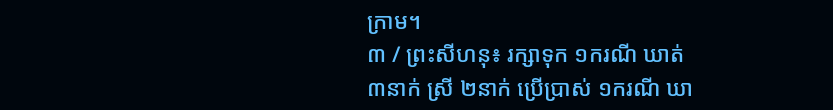ក្រាម។
៣ / ព្រះសីហនុ៖ រក្សាទុក ១ករណី ឃាត់ ៣នាក់ ស្រី ២នាក់ ប្រើប្រាស់ ១ករណី ឃា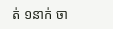ត់ ១នាក់ ចា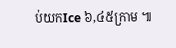ប់យកIce ៦,៤៥ក្រាម ៕